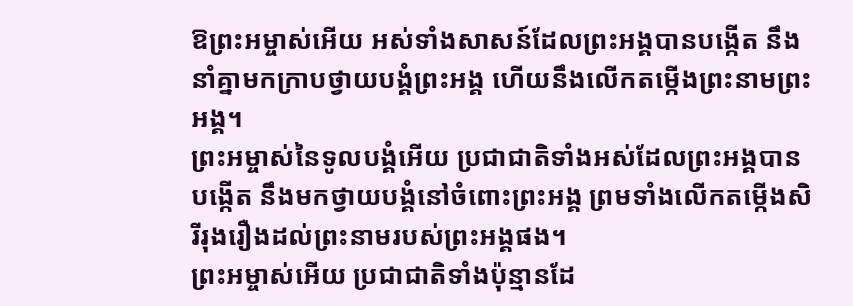ឱព្រះអម្ចាស់អើយ អស់ទាំងសាសន៍ដែលព្រះអង្គបានបង្កើត នឹងនាំគ្នាមកក្រាបថ្វាយបង្គំព្រះអង្គ ហើយនឹងលើកតម្កើងព្រះនាមព្រះអង្គ។
ព្រះអម្ចាស់នៃទូលបង្គំអើយ ប្រជាជាតិទាំងអស់ដែលព្រះអង្គបានបង្កើត នឹងមកថ្វាយបង្គំនៅចំពោះព្រះអង្គ ព្រមទាំងលើកតម្កើងសិរីរុងរឿងដល់ព្រះនាមរបស់ព្រះអង្គផង។
ព្រះអម្ចាស់អើយ ប្រជាជាតិទាំងប៉ុន្មានដែ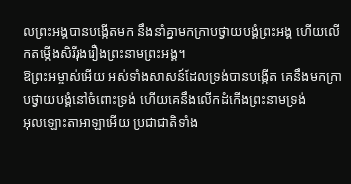លព្រះអង្គបានបង្កើតមក នឹងនាំគ្នាមកក្រាបថ្វាយបង្គំព្រះអង្គ ហើយលើកតម្កើងសិរីរុងរឿងព្រះនាមព្រះអង្គ។
ឱព្រះអម្ចាស់អើយ អស់ទាំងសាសន៍ដែលទ្រង់បានបង្កើត គេនឹងមកក្រាបថ្វាយបង្គំនៅចំពោះទ្រង់ ហើយគេនឹងលើកដំកើងព្រះនាមទ្រង់
អុលឡោះតាអាឡាអើយ ប្រជាជាតិទាំង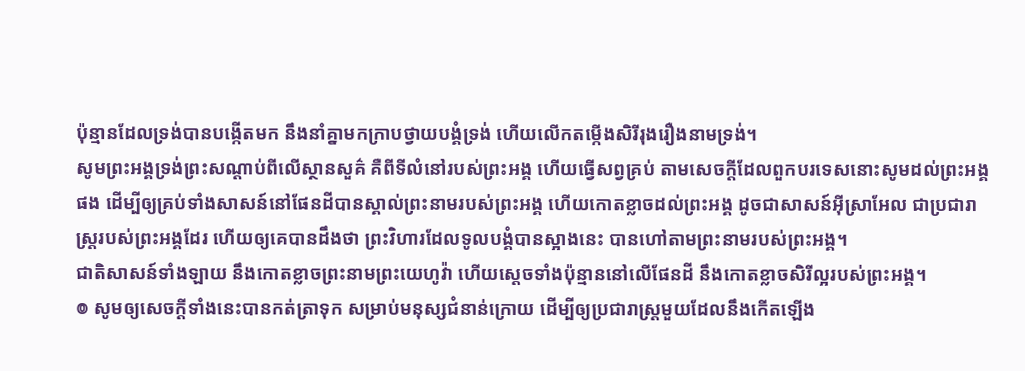ប៉ុន្មានដែលទ្រង់បានបង្កើតមក នឹងនាំគ្នាមកក្រាបថ្វាយបង្គំទ្រង់ ហើយលើកតម្កើងសិរីរុងរឿងនាមទ្រង់។
សូមព្រះអង្គទ្រង់ព្រះសណ្ដាប់ពីលើស្ថានសួគ៌ គឺពីទីលំនៅរបស់ព្រះអង្គ ហើយធ្វើសព្វគ្រប់ តាមសេចក្ដីដែលពួកបរទេសនោះសូមដល់ព្រះអង្គផង ដើម្បីឲ្យគ្រប់ទាំងសាសន៍នៅផែនដីបានស្គាល់ព្រះនាមរបស់ព្រះអង្គ ហើយកោតខ្លាចដល់ព្រះអង្គ ដូចជាសាសន៍អ៊ីស្រាអែល ជាប្រជារាស្ត្ររបស់ព្រះអង្គដែរ ហើយឲ្យគេបានដឹងថា ព្រះវិហារដែលទូលបង្គំបានស្អាងនេះ បានហៅតាមព្រះនាមរបស់ព្រះអង្គ។
ជាតិសាសន៍ទាំងឡាយ នឹងកោតខ្លាចព្រះនាមព្រះយេហូវ៉ា ហើយស្តេចទាំងប៉ុន្មាននៅលើផែនដី នឹងកោតខ្លាចសិរីល្អរបស់ព្រះអង្គ។
៙ សូមឲ្យសេចក្ដីទាំងនេះបានកត់ត្រាទុក សម្រាប់មនុស្សជំនាន់ក្រោយ ដើម្បីឲ្យប្រជារាស្ត្រមួយដែលនឹងកើតឡើង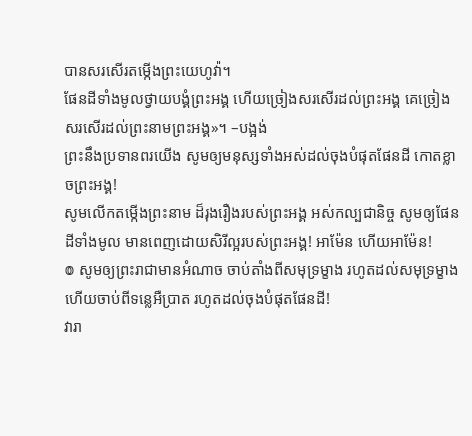បានសរសើរតម្កើងព្រះយេហូវ៉ា។
ផែនដីទាំងមូលថ្វាយបង្គំព្រះអង្គ ហើយច្រៀងសរសើរដល់ព្រះអង្គ គេច្រៀងសរសើរដល់ព្រះនាមព្រះអង្គ»។ –បង្អង់
ព្រះនឹងប្រទានពរយើង សូមឲ្យមនុស្សទាំងអស់ដល់ចុងបំផុតផែនដី កោតខ្លាចព្រះអង្គ!
សូមលើកតម្កើងព្រះនាម ដ៏រុងរឿងរបស់ព្រះអង្គ អស់កល្បជានិច្ច សូមឲ្យផែនដីទាំងមូល មានពេញដោយសិរីល្អរបស់ព្រះអង្គ! អាម៉ែន ហើយអាម៉ែន!
៙ សូមឲ្យព្រះរាជាមានអំណាច ចាប់តាំងពីសមុទ្រម្ខាង រហូតដល់សមុទ្រម្ខាង ហើយចាប់ពីទន្លេអឺប្រាត រហូតដល់ចុងបំផុតផែនដី!
វារា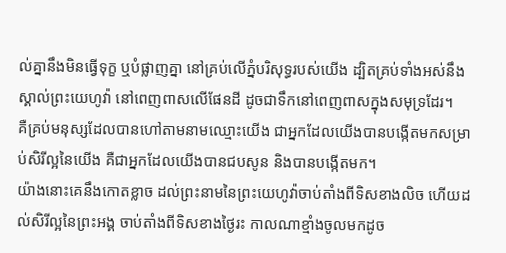ល់គ្នានឹងមិនធ្វើទុក្ខ ឬបំផ្លាញគ្នា នៅគ្រប់លើភ្នំបរិសុទ្ធរបស់យើង ដ្បិតគ្រប់ទាំងអស់នឹងស្គាល់ព្រះយេហូវ៉ា នៅពេញពាសលើផែនដី ដូចជាទឹកនៅពេញពាសក្នុងសមុទ្រដែរ។
គឺគ្រប់មនុស្សដែលបានហៅតាមនាមឈ្មោះយើង ជាអ្នកដែលយើងបានបង្កើតមកសម្រាប់សិរីល្អនៃយើង គឺជាអ្នកដែលយើងបានជបសូន និងបានបង្កើតមក។
យ៉ាងនោះគេនឹងកោតខ្លាច ដល់ព្រះនាមនៃព្រះយេហូវ៉ាចាប់តាំងពីទិសខាងលិច ហើយដល់សិរីល្អនៃព្រះអង្គ ចាប់តាំងពីទិសខាងថ្ងៃរះ កាលណាខ្មាំងចូលមកដូច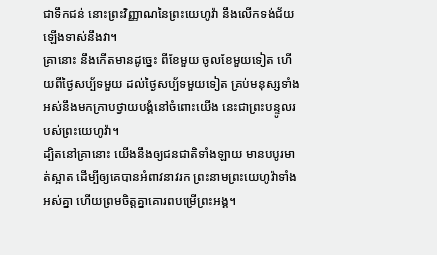ជាទឹកជន់ នោះព្រះវិញ្ញាណនៃព្រះយេហូវ៉ា នឹងលើកទង់ជ័យឡើងទាស់នឹងវា។
គ្រានោះ នឹងកើតមានដូច្នេះ ពីខែមួយ ចូលខែមួយទៀត ហើយពីថ្ងៃសប្ប័ទមួយ ដល់ថ្ងៃសប្ប័ទមួយទៀត គ្រប់មនុស្សទាំងអស់នឹងមកក្រាបថ្វាយបង្គំនៅចំពោះយើង នេះជាព្រះបន្ទូលរបស់ព្រះយេហូវ៉ា។
ដ្បិតនៅគ្រានោះ យើងនឹងឲ្យជនជាតិទាំងឡាយ មានបបូរមាត់ស្អាត ដើម្បីឲ្យគេបានអំពាវនាវរក ព្រះនាមព្រះយេហូវ៉ាទាំងអស់គ្នា ហើយព្រមចិត្តគ្នាគោរពបម្រើព្រះអង្គ។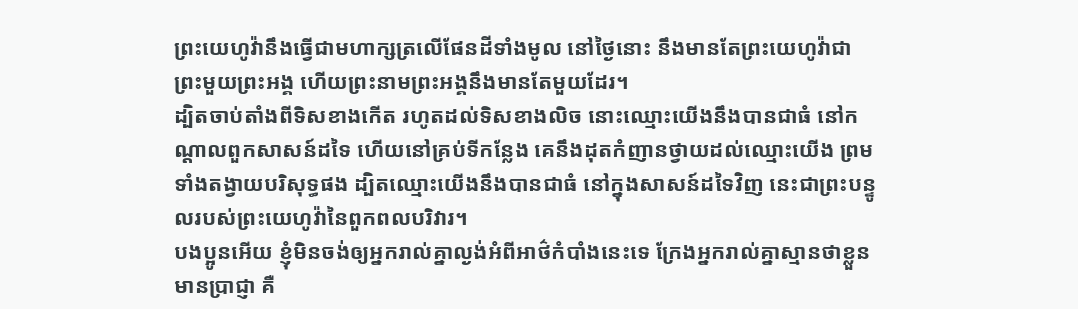ព្រះយេហូវ៉ានឹងធ្វើជាមហាក្សត្រលើផែនដីទាំងមូល នៅថ្ងៃនោះ នឹងមានតែព្រះយេហូវ៉ាជាព្រះមួយព្រះអង្គ ហើយព្រះនាមព្រះអង្គនឹងមានតែមួយដែរ។
ដ្បិតចាប់តាំងពីទិសខាងកើត រហូតដល់ទិសខាងលិច នោះឈ្មោះយើងនឹងបានជាធំ នៅកណ្ដាលពួកសាសន៍ដទៃ ហើយនៅគ្រប់ទីកន្លែង គេនឹងដុតកំញានថ្វាយដល់ឈ្មោះយើង ព្រមទាំងតង្វាយបរិសុទ្ធផង ដ្បិតឈ្មោះយើងនឹងបានជាធំ នៅក្នុងសាសន៍ដទៃវិញ នេះជាព្រះបន្ទូលរបស់ព្រះយេហូវ៉ានៃពួកពលបរិវារ។
បងប្អូនអើយ ខ្ញុំមិនចង់ឲ្យអ្នករាល់គ្នាល្ងង់អំពីអាថ៌កំបាំងនេះទេ ក្រែងអ្នករាល់គ្នាស្មានថាខ្លួនមានប្រាជ្ញា គឺ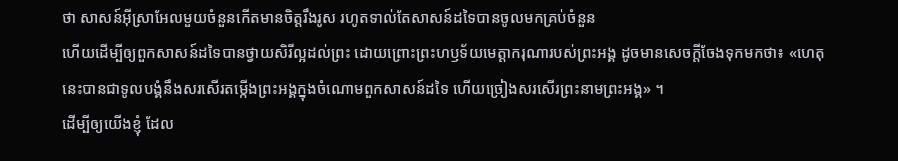ថា សាសន៍អ៊ីស្រាអែលមួយចំនួនកើតមានចិត្តរឹងរូស រហូតទាល់តែសាសន៍ដទៃបានចូលមកគ្រប់ចំនួន
ហើយដើម្បីឲ្យពួកសាសន៍ដទៃបានថ្វាយសិរីល្អដល់ព្រះ ដោយព្រោះព្រះហឫទ័យមេត្តាករុណារបស់ព្រះអង្គ ដូចមានសេចក្តីចែងទុកមកថា៖ «ហេតុនេះបានជាទូលបង្គំនឹងសរសើរតម្កើងព្រះអង្គក្នុងចំណោមពួកសាសន៍ដទៃ ហើយច្រៀងសរសើរព្រះនាមព្រះអង្គ» ។
ដើម្បីឲ្យយើងខ្ញុំ ដែល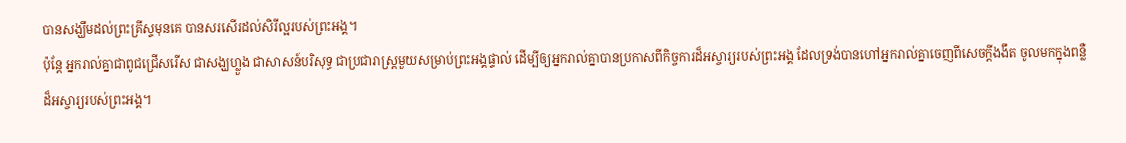បានសង្ឃឹមដល់ព្រះគ្រីស្ទមុនគេ បានសរសើរដល់សិរីល្អរបស់ព្រះអង្គ។
ប៉ុន្តែ អ្នករាល់គ្នាជាពូជជ្រើសរើស ជាសង្ឃហ្លួង ជាសាសន៍បរិសុទ្ធ ជាប្រជារាស្ត្រមួយសម្រាប់ព្រះអង្គផ្ទាល់ ដើម្បីឲ្យអ្នករាល់គ្នាបានប្រកាសពីកិច្ចការដ៏អស្ចារ្យរបស់ព្រះអង្គ ដែលទ្រង់បានហៅអ្នករាល់គ្នាចេញពីសេចក្តីងងឹត ចូលមកក្នុងពន្លឺដ៏អស្ចារ្យរបស់ព្រះអង្គ។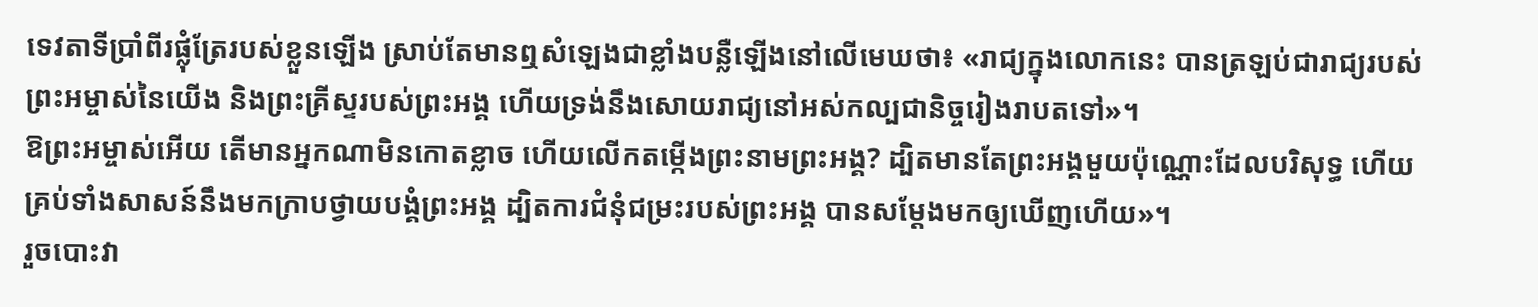ទេវតាទីប្រាំពីរផ្លុំត្រែរបស់ខ្លួនឡើង ស្រាប់តែមានឮសំឡេងជាខ្លាំងបន្លឺឡើងនៅលើមេឃថា៖ «រាជ្យក្នុងលោកនេះ បានត្រឡប់ជារាជ្យរបស់ព្រះអម្ចាស់នៃយើង និងព្រះគ្រីស្ទរបស់ព្រះអង្គ ហើយទ្រង់នឹងសោយរាជ្យនៅអស់កល្បជានិច្ចរៀងរាបតទៅ»។
ឱព្រះអម្ចាស់អើយ តើមានអ្នកណាមិនកោតខ្លាច ហើយលើកតម្កើងព្រះនាមព្រះអង្គ? ដ្បិតមានតែព្រះអង្គមួយប៉ុណ្ណោះដែលបរិសុទ្ធ ហើយគ្រប់ទាំងសាសន៍នឹងមកក្រាបថ្វាយបង្គំព្រះអង្គ ដ្បិតការជំនុំជម្រះរបស់ព្រះអង្គ បានសម្តែងមកឲ្យឃើញហើយ»។
រួចបោះវា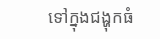ទៅក្នុងជង្ហុកធំ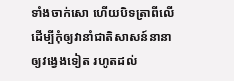ទាំងចាក់សោ ហើយបិទត្រាពីលើ ដើម្បីកុំឲ្យវានាំជាតិសាសន៍នានាឲ្យវង្វេងទៀត រហូតដល់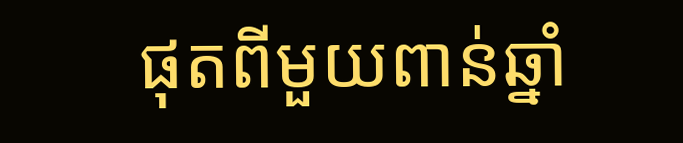ផុតពីមួយពាន់ឆ្នាំ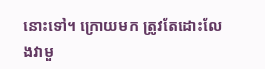នោះទៅ។ ក្រោយមក ត្រូវតែដោះលែងវាមួ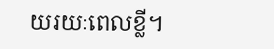យរយៈពេលខ្លី។